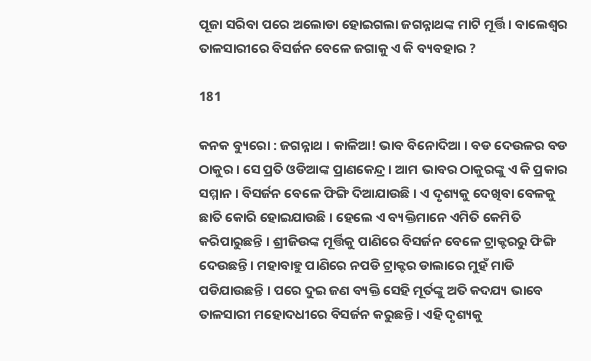ପୂଜା ସରିବା ପରେ ଅଲୋଡା ହୋଇଗଲା ଜଗନ୍ନାଥଙ୍କ ମାଟି ମୂର୍ତ୍ତି । ବାଲେଶ୍ୱର ତାଳସାରୀରେ ବିସର୍ଜନ ବେଳେ ଜଗାକୁ ଏ କି ବ୍ୟବହାର ?

181

କନକ ବ୍ୟୁରୋ : ଜଗନ୍ନାଥ । କାଳିଆ! ଭାବ ବିନୋଦିଆ । ବଡ ଦେଉଳର ବଡ ଠାକୁର । ସେ ପ୍ରତି ଓଡିଆଙ୍କ ପ୍ରାଣକେନ୍ଦ୍ର । ଆମ ଭାବର ଠାକୁରଙ୍କୁ ଏ କି ପ୍ରକାର ସମ୍ମାନ । ବିସର୍ଜନ ବେଳେ ଫିଙ୍ଗି ଦିଆଯାଉଛି । ଏ ଦୃଶ୍ୟକୁ ଦେଖିବା ବେଳକୁ ଛାତି କୋରି ହୋଇଯାଉଛି । ହେଲେ ଏ ବ୍ୟକ୍ତିମାନେ ଏମିତି କେମିତି କରିପାରୁଛନ୍ତି । ଶ୍ରୀଜିଉଙ୍କ ମୂର୍ତ୍ତିକୁ ପାଣିରେ ବିସର୍ଜନ ବେଳେ ଟ୍ରାକ୍ଟରରୁ ଫିଙ୍ଗି ଦେଉଛନ୍ତି । ମହାବାହୁ ପାଣିରେ ନପଡି ଟ୍ରାକ୍ଟର ଡାଲାରେ ମୁହଁ ମାଡି ପଡିଯାଉଛନ୍ତି । ପରେ ଦୁଇ ଜଣ ବ୍ୟକ୍ତି ସେହି ମୂର୍ତଙ୍କୁ ଅତି କଦଯ୍ୟ ଭାବେ ତାଳସାରୀ ମହୋଦଧୀରେ ବିସର୍ଜନ କରୁଛନ୍ତି । ଏହି ଦୃଶ୍ୟକୁ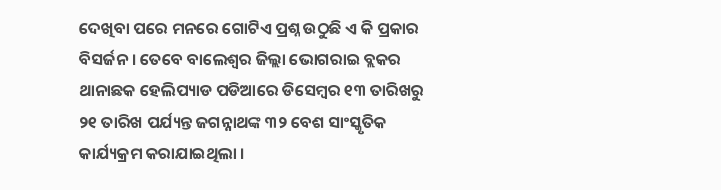ଦେଖିବା ପରେ ମନରେ ଗୋଟିଏ ପ୍ରଶ୍ନ ଉଠୁଛି ଏ କି ପ୍ରକାର ବିସର୍ଜନ । ତେବେ ବାଲେଶ୍ୱର ଜିଲ୍ଲା ଭୋଗରାଇ ବ୍ଲକର ଥାନାଛକ ହେଲିପ୍ୟାଡ ପଡିଆରେ ଡିସେମ୍ବର ୧୩ ତାରିଖରୁ ୨୧ ତାରିଖ ପର୍ଯ୍ୟନ୍ତ ଜଗନ୍ନାଥଙ୍କ ୩୨ ବେଶ ସାଂସ୍କୃତିକ କାର୍ଯ୍ୟକ୍ରମ କରାଯାଇଥିଲା ।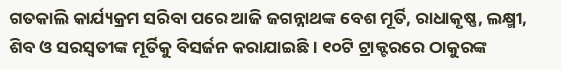ଗତକାଲି କାର୍ଯ୍ୟକ୍ରମ ସରିବା ପରେ ଆଜି ଜଗନ୍ନାଥଙ୍କ ବେଶ ମୂର୍ତି, ରାଧାକୃଷ୍ଣ, ଲକ୍ଷ୍ମୀ, ଶିବ ଓ ସରସ୍ୱତୀଙ୍କ ମୂର୍ତିକୁ ବିସର୍ଜନ କରାଯାଇଛି । ୧୦ଟି ଟ୍ରାକ୍ଟରରେ ଠାକୁରଙ୍କ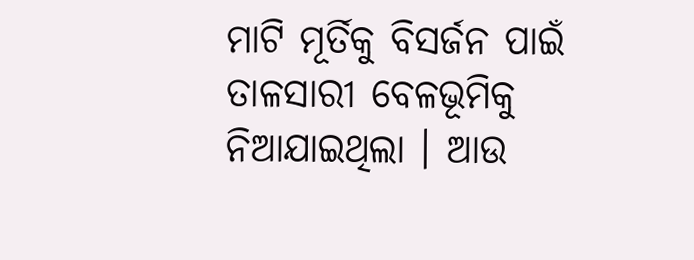ମାଟି ମୂର୍ତିକୁ ବିସର୍ଜନ ପାଇଁ ତାଳସାରୀ ବେଳଭୂମିକୁ ନିଆଯାଇଥିଲା । ଆଉ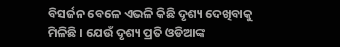ବିସର୍ଜନ ବେଳେ ଏଭଳି କିଛି ଦୃଶ୍ୟ ଦେଖିବାକୁ ମିଳିଛି । ଯେଉଁ ଦୃଶ୍ୟ ପ୍ରତି ଓଡିଆଙ୍କ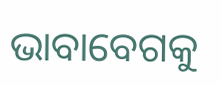ଭାବାବେଗକୁ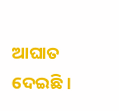ଆଘାତ ଦେଇଛି ।